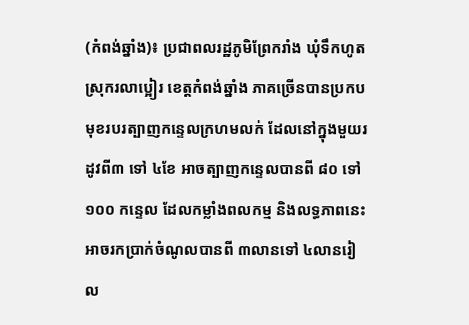(កំពង់ឆ្នាំង)៖ ប្រជាពលរដ្ឋភូមិព្រែករាំង ឃុំទឹកហូត ស្រុករលាប្អៀរ ខេត្តកំពង់ឆ្នាំង ភាគច្រើនបានប្រកបមុខរបរត្បាញកន្ទេលក្រហមលក់ ដែលនៅក្នុងមួយរដូវពី៣ ទៅ ៤ខែ អាចត្បាញកន្ទេលបានពី ៨០ ទៅ១០០ កន្ទេល ដែលកម្លាំងពលកម្ម និងលទ្ធភាពនេះ អាចរកប្រាក់ចំណូលបានពី ៣លានទៅ ៤លានរៀល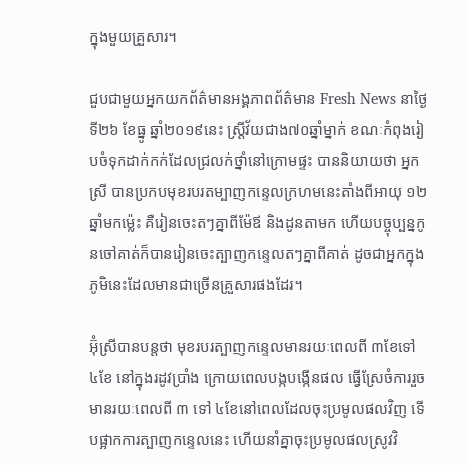ក្នុងមួយគ្រួសារ។

ជួបជាមួយអ្នកយកព័ត៌មានអង្គភាពព័ត៌មាន Fresh News នាថ្ងៃទី២៦ ខែធ្នូ ឆ្នាំ២០១៩នេះ ស្រ្តីវ័យជាង៧០ឆ្នាំម្នាក់ ខណៈកំពុងរៀបចំទុកដាក់កក់ដែលជ្រលក់ថ្នាំនៅក្រោមផ្ទះ បាននិយាយថា អ្នកស្រី បានប្រកបមុខរបរតម្បាញកន្ទេលក្រហមនេះតាំងពីអាយុ ១២ឆ្នាំមកម្ល៉េះ គឺរៀនចេះតៗគ្នាពីម៉ែឪ និងដូនតាមក ហើយបច្ចុប្បន្នកូនចៅគាត់ក៏បានរៀនចេះត្បាញកន្ទេលតៗគ្នាពីគាត់ ដូចជាអ្នកក្នុងភូមិនេះដែលមានជាច្រើនគ្រួសារផងដែរ។

អ៊ុំស្រីបានបន្តថា មុខរបរត្បាញកន្ទេលមានរយៈពេលពី ៣ខែទៅ ៤ខែ នៅក្នុងរដូវប្រាំង ក្រោយពេលបង្កបង្កើនផល ធ្វើស្រែចំការរួច មានរយៈពេលពី ៣ ទៅ ៤ខែនៅពេលដែលចុះប្រមូលផលវិញ ទើបផ្អាកការត្បាញកន្ទេលនេះ ហើយនាំគ្នាចុះប្រមូលផលស្រូវវិ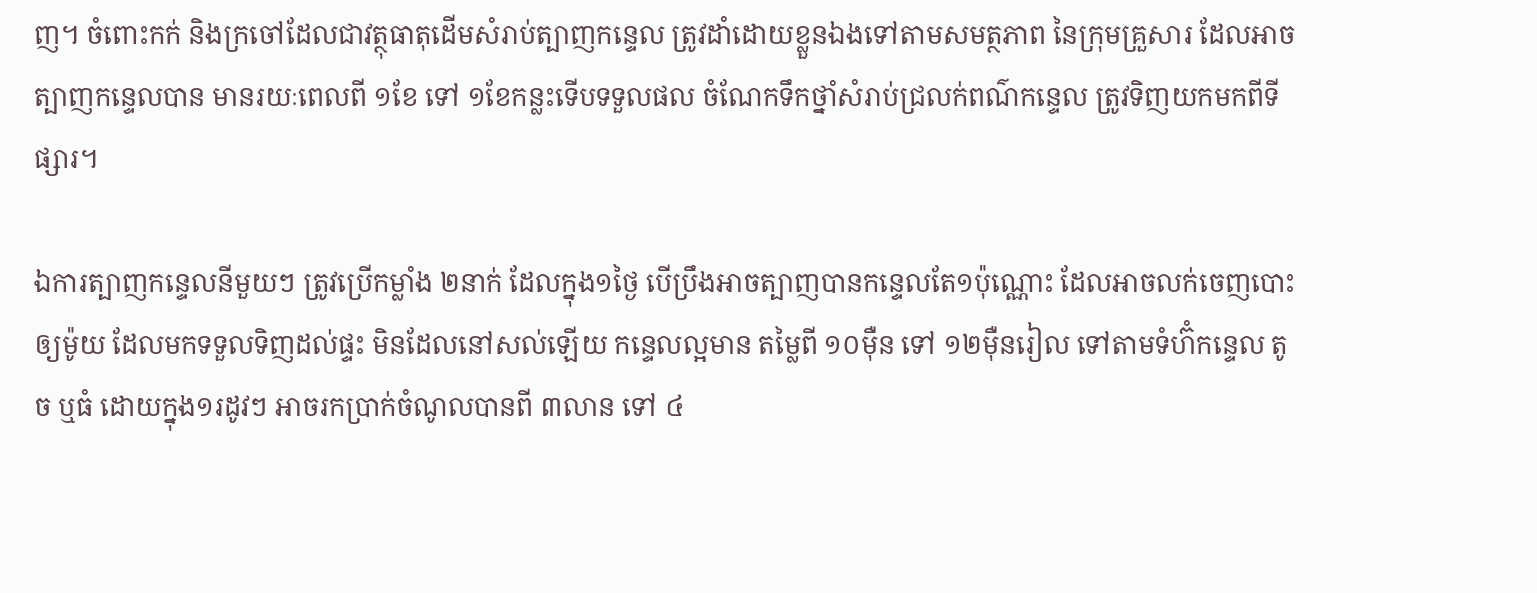ញ។ ចំពោះកក់ និងក្រចៅដែលជាវត្ថុធាតុដើមសំរាប់ត្បាញកន្ទេល ត្រូវដាំដោយខ្លួនឯងទៅតាមសមត្ថភាព នៃក្រុមគ្រួសារ ដែលអាចត្បាញកន្ទេលបាន មានរយៈពេលពី ១ខែ ទៅ ១ខែកន្លះទើបទទួលផល ចំណែកទឹកថ្នាំសំរាប់ជ្រលក់ពណ៌កន្ទេល ត្រូវទិញយកមកពីទីផ្សារ។

ឯការត្បាញកន្ទេលនីមួយៗ ត្រូវប្រើកម្លាំង ២នាក់ ដែលក្នុង១ថ្ងៃ បើប្រឹងអាចត្បាញបានកន្ទេលតែ១ប៉ុណ្ណោះ ដែលអាចលក់ចេញបោះឲ្យម៉ូយ ដែលមកទទួលទិញដល់ផ្ទះ មិនដែលនៅសល់ឡើយ កន្ទេលល្អមាន តម្លៃពី ១០ម៉ឺន ទៅ ១២ម៉ឺនរៀល ទៅតាមទំហ៊ំកន្ទេល តូច ឬធំ ដោយក្នុង១រដូវៗ អាចរកប្រាក់ចំណូលបានពី ៣លាន ទៅ ៤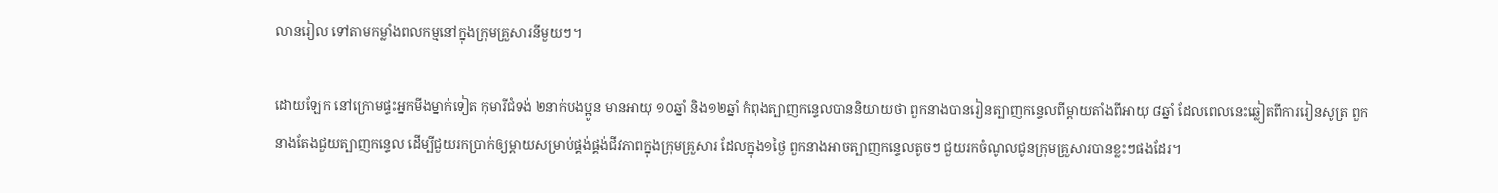លានរៀល ទៅតាមកម្លាំងពលកម្មនៅក្នុងក្រុមគ្រួសារនីមួយៗ។

ដោយឡែក នៅក្រោមផ្ទះអ្នកមីងម្នាក់ទៀត កុមារីជំទង់ ២នាក់បងប្អូន មានអាយុ ១០ឆ្នាំ និង១២ឆ្នាំ កំពុងត្បាញកន្ទេលបាននិយាយថា ពួកនាងបានរៀនត្បាញកន្ទេលពីម្តាយតាំងពីអាយុ ៨ឆ្នាំ ដែលពេលនេះឆ្លៀតពីការរៀនសូត្រ ពួកនាងតែងជួយត្បាញកន្ទេល ដើម្បីជួយរកប្រាក់ឲ្យម្តាយសម្រាប់ផ្គង់ផ្គង់ជីវភាពក្នុងក្រុមគ្រួសារ ដែលក្នុង១ថ្ងៃ ពួកនាងអាចត្បាញកន្ទេលតូចៗ ជួយរកចំណូលជូនក្រុមគ្រួសារបានខ្លះៗផងដែរ។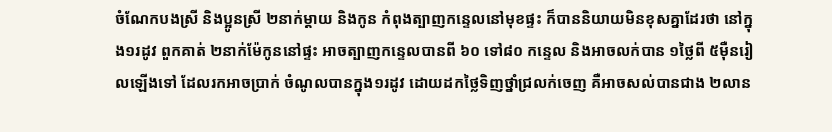ចំណែកបងស្រី និងប្អូនស្រី ២នាក់ម្តាយ និងកូន កំពុងត្បាញកន្ទេលនៅមុខផ្ទះ ក៏បាននិយាយមិនខុសគ្នាដែរថា នៅក្នុង១រដូវ ពួកគាត់ ២នាក់ម៉ែកូននៅផ្ទះ អាចត្បាញកន្ទេលបានពី ៦០ ទៅ៨០ កន្ទេល និងអាចលក់បាន ១ថ្លៃពី ៥ម៉ឺនរៀលឡើងទៅ ដែលរកអាចប្រាក់ ចំណូលបានក្នុង១រដូវ ដោយដកថ្លៃទិញថ្នាំជ្រលក់ចេញ គឺអាចសល់បានជាង ២លាន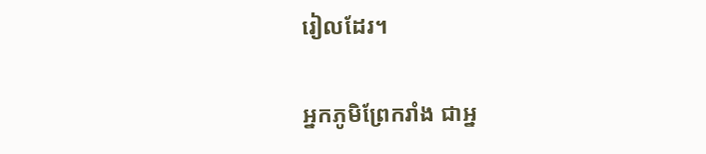រៀលដែរ។

អ្នកភូមិព្រែករាំង ជាអ្ន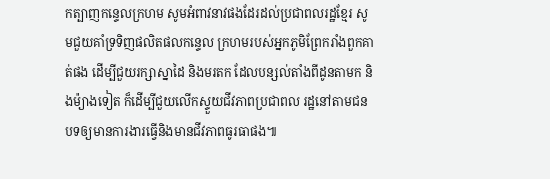កត្បាញកន្ទេលក្រហម សូមអំពាវនាវផងដែរដល់ប្រជាពលរដ្ឋខ្មែរ សូមជួយគាំទ្រទិញផលិតផលកន្ទេល ក្រហមរបស់អ្នកភូមិព្រែករាំងពួកគាត់ផង ដើម្បីជួយរក្សាស្នាដៃ និងមរតក ដែលបន្សល់តាំងពីដូនតាមក និងម៉្យាងទៀត ក៏ដើម្បីជួយលើកស្ទួយជីវភាពប្រជាពល រដ្ឋនៅតាមជនបទឲ្យមានការងារធ្វើនិងមានជីវភាពធូរធាផង៕